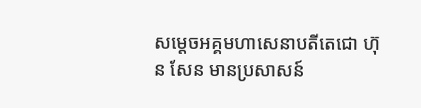សម្តេចអគ្គមហាសេនាបតីតេជោ ហ៊ុន សែន មានប្រសាសន៍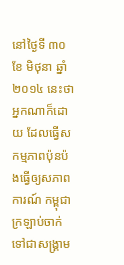នៅថ្ងៃទី ៣០ ខែ មិថុនា ឆ្នាំ ២០១៤ នេះថា អ្នកណាក៏ដោយ ដែលធ្វើសកម្មភាពប៉ុនប៉ងធ្វើឲ្យសភាពការណ៍ កម្ពុជា ក្រឡាប់ចាក់ទៅជាសង្គ្រាម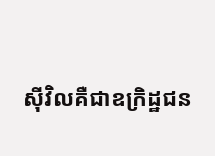ស៊ីវិលគឺជាឧក្រិដ្ឋជន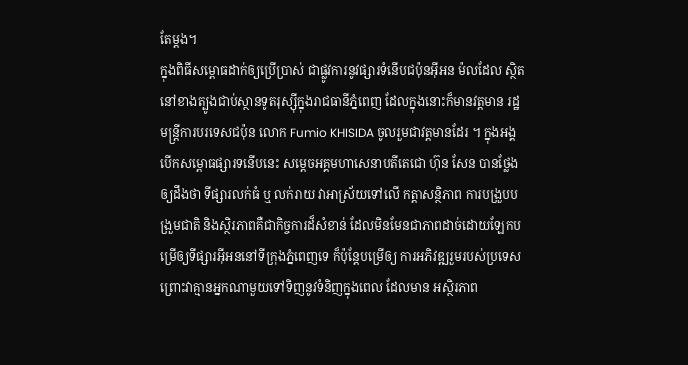តែម្តង។
ក្នុងពិធីសម្ពោធដាក់ឲ្យប្រើប្រាស់ ជាផ្លូវការនូវផ្សារទំនើបជប៉ុនអ៊ីអន ម៉លដែល ស្ថិត នៅខាងត្បូងជាប់ស្ថានទូតរុស្ស៊ីក្នុងរាជធានីភ្នំពេញ ដែលក្នុងនោះក៏មានវត្តមាន រដ្ឋមន្ត្រីការបរទេសជប៉ុន លោក Fumio KHISIDA ចូលរួមជាវត្តមានដែរ ។ ក្នុងអង្គ បើកសម្ពោធផ្សារទនើបនេះ សម្តេចអគ្គមហាសេនាបតីតេជោ ហ៊ុន សែន បានថ្លែងឲ្យដឹងថា ទីផ្សារលក់ធំ ឬ លក់រាយ វាអាស្រ័យទៅលើ កត្តាសន្ថិភាព ការបង្រួបបង្រួមជាតិ និងស្ថិរភាពគឺជាកិច្ចការដ៏សំខាន់ ដែលមិនមែនជាភាពដាច់ដោយឡែកបម្រើឲ្យទីផ្សារអ៊ីអននៅទីក្រុងភ្នំពេញទេ ក៏ប៉ុន្តែបម្រើឲ្យ ការអភិវឌ្ឍរួមរបស់ប្រទេស ព្រោះវាគ្មានអ្នកណាមួយទៅទិញនូវទំនិញក្នុងពេល ដែលមាន អស្ថិរភាព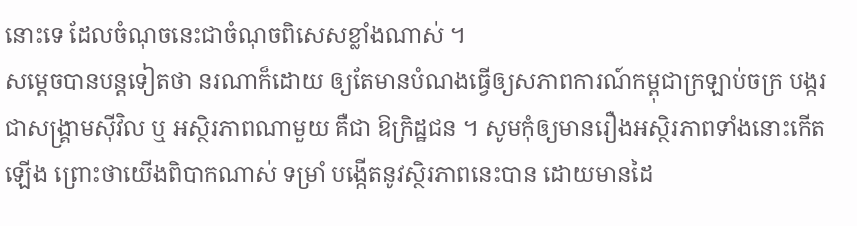នោះទេ ដែលចំណុចនេះជាចំណុចពិសេសខ្លាំងណាស់ ។
សម្តេចបានបន្តទៀតថា នរណាក៏ដោយ ឲ្យតែមានបំណងធ្វើឲ្យសភាពការណ៍កម្ពុជាក្រឡាប់ចក្រ បង្ករជាសង្គ្រាមស៊ីវិល ឬ អស្ថិរភាពណាមួយ គឺជា ឱក្រិដ្ឋជន ។ សូមកុំឲ្យមានរឿងអស្ថិរភាពទាំងនោះកើតឡើង ព្រោះថាយើងពិបាកណាស់ ទម្រាំ បង្កើតនូវស្ថិរភាពនេះបាន ដោយមានដៃ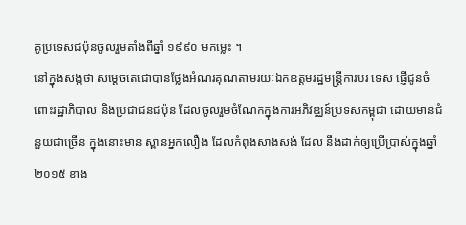គូប្រទេសជប៉ុនចូលរួមតាំងពីឆ្នាំ ១៩៩០ មកម្លេះ ។
នៅក្នុងសង្កថា សម្តេចតេជោបានថ្លែងអំណរគុណតាមរយៈឯកឧត្តមរដ្ឋមន្ត្រីការបរ ទេស ផ្ញើជូនចំពោះរដ្ឋាភិបាល និងប្រជាជនជប៉ុន ដែលចូលរួមចំណែកក្នុងការអភិវឌ្ឈន៍ប្រទសកម្ពុជា ដោយមានជំនួយជាច្រើន ក្នុងនោះមាន ស្ពានអ្នកលឿង ដែលកំពុងសាងសង់ ដែល នឹងដាក់ឲ្យប្រើប្រាស់ក្នុងឆ្នាំ ២០១៥ ខាង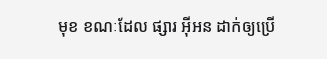មុខ ខណៈដែល ផ្សារ អ៊ីអន ដាក់ឲ្យប្រើ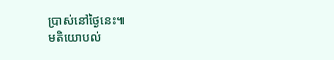ប្រាស់នៅថ្ងៃនេះ៕
មតិយោបល់